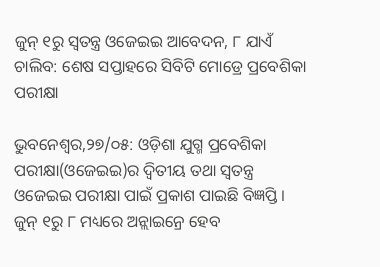ଜୁନ୍ ୧ରୁ ସ୍ୱତନ୍ତ୍ର ଓଜେଇଇ ଆବେଦନ, ୮ ଯାଏଁ ଚାଲିବ: ଶେଷ ସପ୍ତାହରେ ସିବିଟି ମୋଡ୍ରେ ପ୍ରବେଶିକା ପରୀକ୍ଷା

ଭୁବନେଶ୍ୱର,୨୭/୦୫: ଓଡ଼ିଶା ଯୁଗ୍ମ ପ୍ରବେଶିକା ପରୀକ୍ଷା(ଓଜେଇଇ)ର ଦ୍ୱିତୀୟ ତଥା ସ୍ୱତନ୍ତ୍ର ଓଜେଇଇ ପରୀକ୍ଷା ପାଇଁ ପ୍ରକାଶ ପାଇଛି ବିଜ୍ଞପ୍ତି । ଜୁନ୍ ୧ରୁ ୮ ମଧ୍ୟରେ ଅନ୍ଲାଇନ୍ରେ ହେବ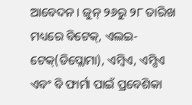ଆବେଦନ । ଜୁନ୍ ୨୬ରୁ ୨୮ ତାରିଖ ମଧ୍ୟରେ ବିଟେକ୍, ଏଲଇ-ଟେକ୍(ଡିପ୍ଲୋମା), ଏମ୍ବିଏ, ଏମ୍ସିଏ ଏବଂ ବି ଫାର୍ମା ପାଇଁ ପ୍ରବେଶିକା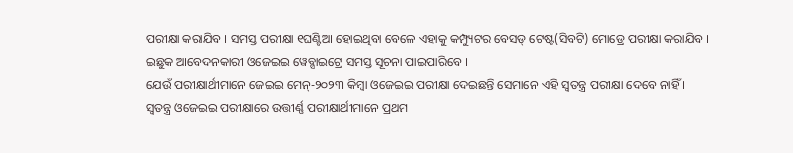ପରୀକ୍ଷା କରାଯିବ । ସମସ୍ତ ପରୀକ୍ଷା ୧ଘଣ୍ଟିଆ ହୋଇଥିବା ବେଳେ ଏହାକୁ କମ୍ପ୍ୟୁଟର ବେସଡ୍ ଟେଷ୍ଟ(ସିବଟି) ମୋଡ୍ରେ ପରୀକ୍ଷା କରାଯିବ । ଇଛୁକ ଆବେଦନକାରୀ ଓଜେଇଇ ୱେବ୍ସାଇଟ୍ରେ ସମସ୍ତ ସୂଚନା ପାଇପାରିବେ ।
ଯେଉଁ ପରୀକ୍ଷାର୍ଥୀମାନେ ଜେଇଇ ମେନ୍-୨୦୨୩ କିମ୍ବା ଓଜେଇଇ ପରୀକ୍ଷା ଦେଇଛନ୍ତି ସେମାନେ ଏହି ସ୍ୱତନ୍ତ୍ର ପରୀକ୍ଷା ଦେବେ ନାହିଁ । ସ୍ୱତନ୍ତ୍ର ଓଜେଇଇ ପରୀକ୍ଷାରେ ଉତ୍ତୀର୍ଣ୍ଣ ପରୀକ୍ଷାର୍ଥୀମାନେ ପ୍ରଥମ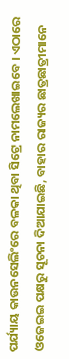ପର୍ଯ୍ୟାୟ କାଉନସେଲିଂରେ ବଳକା ଥିବା ସିଟ୍ରେ ନାମଲେଖାଇବେ । ଏଠାରେ ଓଜେଇଇ ପକ୍ଷରୁ ସୂଚନା ଦିଆଯାଇଛି, ବାହାର ରାଜ୍ୟର ଛାତ୍ରଛାତ୍ରୀମାନେ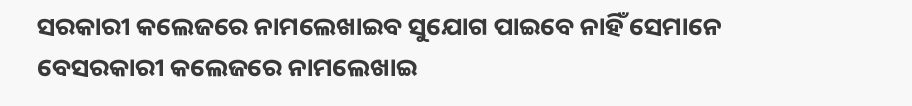ସରକାରୀ କଲେଜରେ ନାମଲେଖାଇବ ସୁଯୋଗ ପାଇବେ ନାହିଁ ସେମାନେ ବେସରକାରୀ କଲେଜରେ ନାମଲେଖାଇ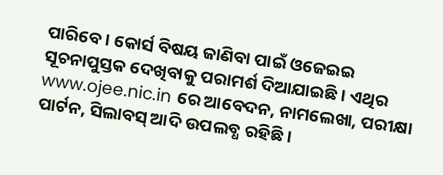ପାରିବେ । କୋର୍ସ ବିଷୟ ଜାଣିବା ପାଇଁ ଓଜେଇଇ ସୂଚନାପୁସ୍ତକ ଦେଖିବାକୁ ପରାମର୍ଶ ଦିଆଯାଇଛି । ଏଥିର www.ojee.nic.in ରେ ଆବେଦନ, ନାମଲେଖା, ପରୀକ୍ଷା ପାର୍ଟନ, ସିଲାବସ୍ ଆଦି ଉପଲବ୍ଧ ରହିଛି ।